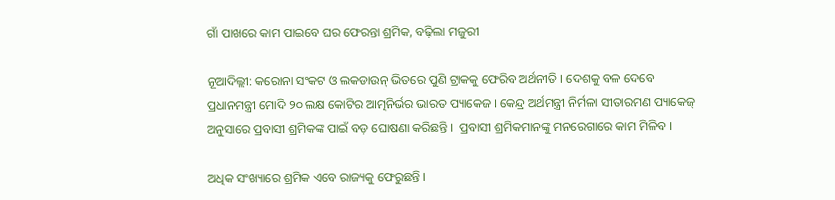ଗାଁ ପାଖରେ କାମ ପାଇବେ ଘର ଫେରନ୍ତା ଶ୍ରମିକ, ବଢ଼ିଲା ମଜୁରୀ

ନୂଆଦିଲ୍ଲୀ: କରୋନା ସଂକଟ ଓ ଲକଡାଉନ୍ ଭିତରେ ପୁଣି ଟ୍ରାକକୁ ଫେରିବ ଅର୍ଥନୀତି । ଦେଶକୁ ବଳ ଦେବେ ପ୍ରଧାନମନ୍ତ୍ରୀ ମୋଦି ୨୦ ଲକ୍ଷ କୋଟିର ଆତ୍ମନିର୍ଭର ଭାରତ ପ୍ୟାକେଜ । କେନ୍ଦ୍ର ଅର୍ଥମନ୍ତ୍ରୀ ନିର୍ମଳା ସୀତାରମଣ ପ୍ୟାକେଜ୍ ଅନୁସାରେ ପ୍ରବାସୀ ଶ୍ରମିକଙ୍କ ପାଇଁ ବଡ଼ ଘୋଷଣା କରିଛନ୍ତି ।  ପ୍ରବାସୀ ଶ୍ରମିକମାନଙ୍କୁ ମନରେଗାରେ କାମ ମିଳିବ ।

ଅଧିକ ସଂଖ୍ୟାରେ ଶ୍ରମିକ ଏବେ ରାଜ୍ୟକୁ ଫେରୁଛନ୍ତି ।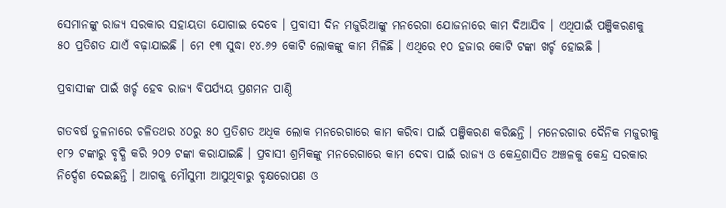ସେମାନଙ୍କୁ ରାଜ୍ୟ ସରକାର ସହାୟତା ଯୋଗାଇ ଦେବେ । ପ୍ରବାସୀ ଦିନ ମଜୁରିଆଙ୍କୁ ମନରେଗା ଯୋଜନାରେ କାମ ଦିଆଯିବ । ଏଥିପାଇଁ ପଞ୍ଜିକରଣକୁ ୫୦ ପ୍ରତିଶତ ଯାଏଁ ବଢ଼ାଯାଇଛି । ମେ ୧୩ ସୁଦ୍ଧା ୧୪.୬୨ କୋଟି ଲୋକଙ୍କୁ କାମ ମିଳିଛି । ଏଥିରେ ୧୦ ହଜାର କୋଟି ଟଙ୍କା ଖର୍ଚ୍ଚ ହୋଇଛି ।

ପ୍ରବାସୀଙ୍କ ପାଇଁ ଖର୍ଚ୍ଚ ହେବ ରାଜ୍ୟ ବିପର୍ଯ୍ୟୟ ପ୍ରଶମନ ପାଣ୍ଠି

ଗତବର୍ଷ ତୁଳନାରେ ଚଳିତଥର ୪୦ରୁ ୫୦ ପ୍ରତିଶତ ଅଧିକ ଲୋକ ମନରେଗାରେ କାମ କରିବା ପାଇଁ ପଞ୍ଜିକରଣ କରିଛନ୍ତି । ମନେରଗାର ଦୈନିକ ମଜୁରୀକୁ ୧୮୨ ଟଙ୍କାରୁ ବୃଦ୍ଧି କରି ୨୦୨ ଟଙ୍କା କରାଯାଇଛି । ପ୍ରବାସୀ ଶ୍ରମିକଙ୍କୁ ମନରେଗାରେ କାମ ଦେବା ପାଇଁ ରାଜ୍ୟ ଓ କେନ୍ଦ୍ରଶାସିତ ଅଞ୍ଚଳକୁ କେନ୍ଦ୍ର ସରକାର ନିର୍ଦ୍ଦେଶ ଦେଇଛନ୍ତି । ଆଗକୁ ମୌସୁମୀ ଆସୁଥିବାରୁ ବୃକ୍ଷରୋପଣ ଓ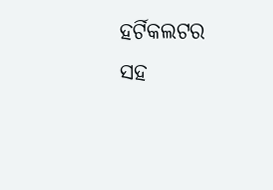ହର୍ଟିକଲଟର ସହ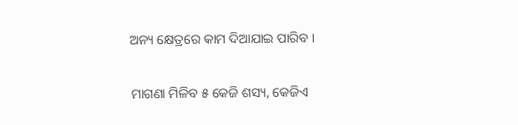ଅନ୍ୟ କ୍ଷେତ୍ରରେ କାମ ଦିଆଯାଇ ପାରିବ ।

ମାଗଣା ମିଳିବ ୫ କେଜି ଶସ୍ୟ, କେଜିଏ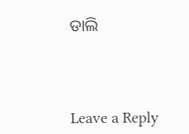ଡାଲି



Leave a Reply